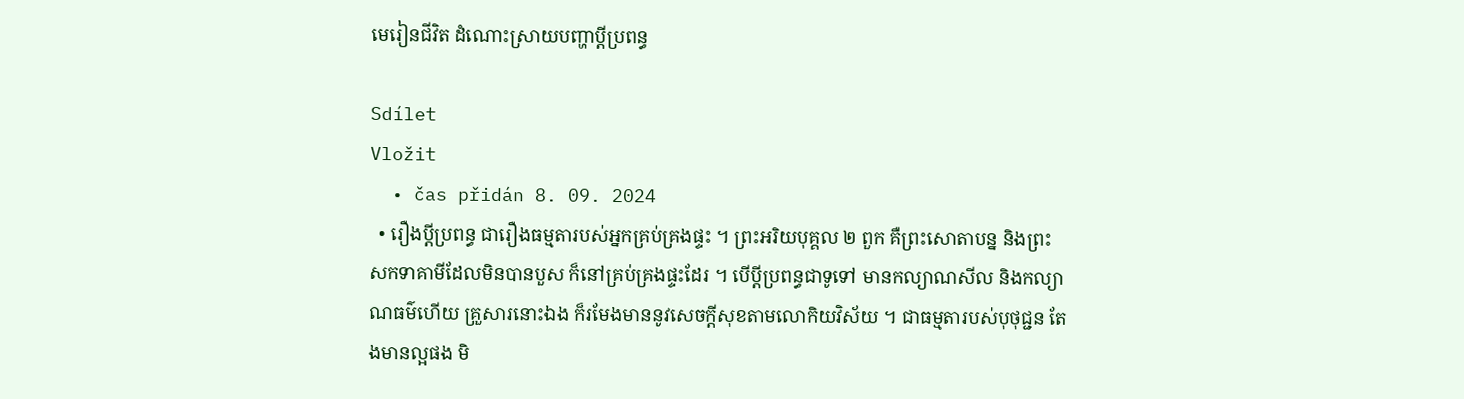មេរៀនជីវិត ដំណោះស្រាយបញ្ហាប្តីប្រពន្ធ

Sdílet
Vložit
  • čas přidán 8. 09. 2024
  • រឿងប្តីប្រពន្ធ ជារឿងធម្មតារបស់អ្នកគ្រប់គ្រងផ្ទះ ។ ព្រះអរិយបុគ្គល ២ ពួក គឺព្រះសោតាបន្ន និងព្រះសកទាគាមីដែលមិនបានបួស ក៏នៅគ្រប់គ្រងផ្ទះដែរ ។ បើប្តីប្រពន្ធជាទូទៅ មានកល្យាណសីល និងកល្យាណធម៌ហើយ គ្រួសារនោះឯង ក៏រមែងមាននូវសេចក្តីសុខតាមលោកិយវិស័យ ។ ជាធម្មតារបស់បុថុជ្ជន តែងមានល្អផង មិ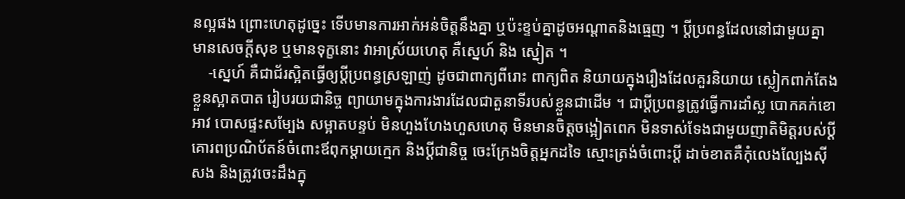នល្អផង ព្រោះហេតុដូច្នេះ ទើបមានការអាក់អន់ចិត្តនឹងគ្នា ឬប៉ះខ្ទប់គ្នាដូចអណ្តាតនិងធ្មេញ ។ ប្តីប្រពន្ធដែលនៅជាមួយគ្នា មានសេចក្តីសុខ ឬមានទុក្ខនោះ វាអាស្រ័យហេតុ គឺស្នេហ៍ និង ស្នៀត ។
    -ស្នេហ៍ គឺជាជ័រស្អិតធ្វើឲ្យប្តីប្រពន្ធស្រឡាញ់ ដូចជាពាក្យពីរោះ ពាក្យពិត និយាយក្នុងរឿងដែលគួរនិយាយ ស្លៀកពាក់តែងខ្លួនស្អាតបាត រៀបរយជានិច្ច ព្យាយាមក្នុងការងារដែលជាតួនាទីរបស់ខ្លួនជាដើម ។ ជាប្តីប្រពន្ធត្រូវធ្វើការដាំស្ល បោកគក់ខោអាវ បោសផ្ទះសម្បែង សម្អាតបន្ទប់ មិនហួងហែងហួសហេតុ មិនមានចិត្តចង្អៀតពេក មិនទាស់ទែងជាមួយញាតិមិត្តរបស់ប្តី គោរពប្រណិប័តន៍ចំពោះឪពុកម្តាយក្មេក និងប្តីជានិច្ច ចេះក្រែងចិត្តអ្នកដទៃ ស្មោះត្រង់ចំពោះប្តី ដាច់ខាតគឺកុំលេងល្បែងស៊ីសង និងត្រូវចេះដឹងក្នុ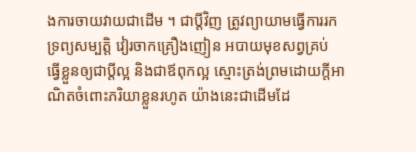ងការចាយវាយជាដើម ។ ជាប្តីវិញ ត្រូវព្យាយាមធ្វើការរកទ្រព្យសម្បត្តិ វៀរចាកគ្រឿងញៀន អបាយមុខសព្វគ្រប់ ធ្វើខ្លួនឲ្យជាប្តីល្អ និងជាឪពុកល្អ ស្មោះត្រង់ព្រមដោយក្តីអាណិតចំពោះភរិយាខ្លួនរហូត យ៉ាងនេះជាដើមដែ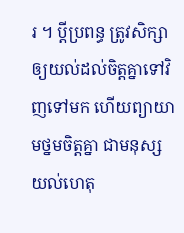រ ។ ប្តីប្រពន្ធ ត្រូវសិក្សាឲ្យយល់ដល់ចិត្តគ្នាទៅវិញទៅមក ហើយព្យាយាមថ្នមចិត្តគ្នា ជាមនុស្សយល់ហេតុ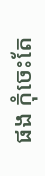ផង កុំចេះតែ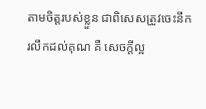តាមចិត្តរបស់ខ្លួន ជាពិសេសត្រូវចេះនឹករលឹកដល់គុណ គឺ សេចក្តីល្អ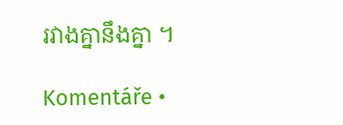រវាងគ្នានឹងគ្នា ។

Komentáře •